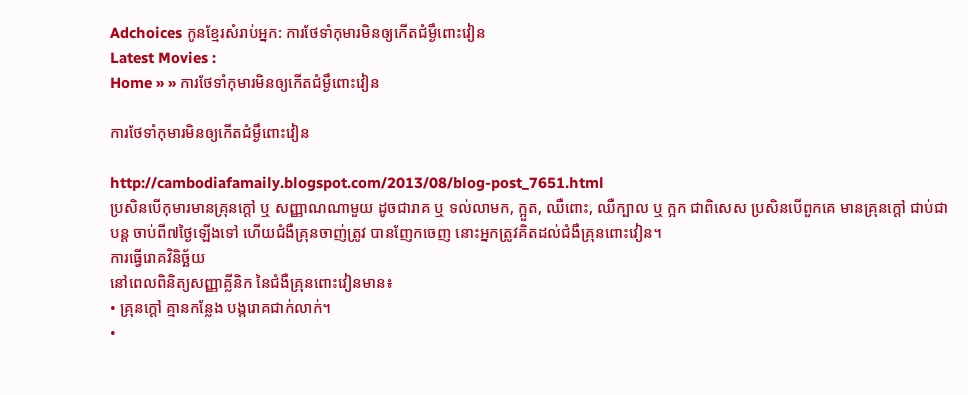Adchoices កូនខ្មែរសំរាប់អ្នក: ការថែទាំកុមារមិនឲ្យកើតជំម្ងឹពោះវៀន
Latest Movies :
Home » » ការថែទាំកុមារមិនឲ្យកើតជំម្ងឹពោះវៀន

ការថែទាំកុមារមិនឲ្យកើតជំម្ងឹពោះវៀន

http://cambodiafamaily.blogspot.com/2013/08/blog-post_7651.html
ប្រសិនបើកុមារមានគ្រុនក្តៅ ឬ សញ្ញាណណាមួយ ដូចជារាគ ឬ ទល់លាមក, ក្អួត, ឈឺពោះ, ឈឺក្បាល ឬ ក្អក ជាពិសេស ប្រសិនបើពួកគេ មានគ្រុនក្តៅ ជាប់ជាបន្ត ចាប់ពី៧ថ្ងៃឡើងទៅ ហើយជំងឺគ្រុនចាញ់ត្រូវ បានញែកចេញ នោះអ្នកត្រូវគិតដល់ជំងឺគ្រុនពោះវៀន។
ការធ្វើរោគវិនិច្ឆ័យ
នៅពេលពិនិត្យសញ្ញាគ្លីនិក នៃជំងឺគ្រុនពោះវៀនមាន៖
• គ្រុនក្តៅ គ្មានកន្លែង បង្ករោគជាក់លាក់។
•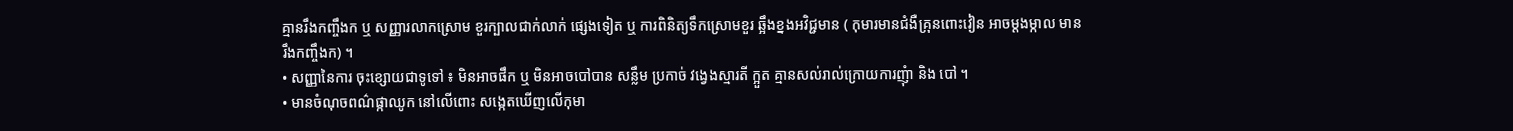គ្មានរឹងកញ្ចឹងក ឬ សញ្ញារលាកស្រោម ខួរក្បាលជាក់លាក់ ផ្សេងទៀត ឬ ការពិនិត្យទឹកស្រោមខួរ ឆ្អឹងខ្នងអវិជ្ជមាន ( កុមារមានជំងឺគ្រុនពោះវៀន អាចម្តងម្កាល មានរឹងកញ្ចឹងក) ។
• សញ្ញានៃការ ចុះខ្សោយជាទូទៅ ៖ មិនអាចផឹក ឬ មិនអាចបៅបាន សន្លឹម ប្រកាច់ វង្វេងស្មារតី ក្អួត គ្មានសល់រាល់ក្រោយការញុំា និង បៅ ។
• មានចំណុចពណ៌ផ្កាឈូក នៅលើពោះ សង្កេតឃើញលើកុមា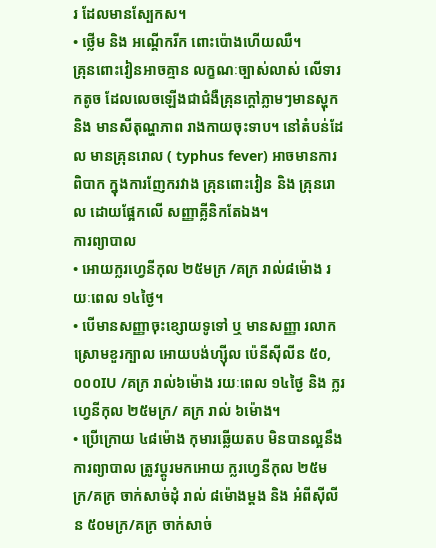រ ដែលមានស្បែកស។
• ថ្លើម និង អណ្តើករីក ពោះប៉ោងហើយឈឺ។
គ្រុនពោះវៀនអាចគ្មាន លក្ខណៈច្បាស់លាស់ លើទារកតូច ដែលលេចឡើងជាជំងឺគ្រុនក្តៅភ្លាមៗមានស្ហុក និង មានសីតុណ្ហភាព រាងកាយចុះទាប។ នៅតំបន់ដែល មានគ្រុនរោល ( typhus fever) អាចមានការពិបាក ក្នុងការញែករវាង គ្រុនពោះវៀន និង គ្រុនរោល ដោយផ្អែកលើ សញ្ញាគ្លីនិកតែឯង។
ការព្យាបាល
• អោយក្លរហ្វេនីកុល ២៥មក្រ /គក្រ រាល់៨ម៉ោង រយៈពេល ១៤ថ្ងៃ។
• បើមានសញ្ញាចុះខ្សោយទូទៅ ឬ មានសញ្ញា រលាកស្រោមខួរក្បាល អោយបង់ហ្ស៊ីល ប៉េនីស៊ីលីន ៥០,០០០IU /គក្រ រាល់៦ម៉ោង រយៈពេល ១៤ថ្ងៃ និង ក្លរហ្វេនីកុល ២៥មក្រ/ គក្រ រាល់ ៦ម៉ោង។
• ប្រើក្រោយ ៤៨ម៉ោង កុមារឆ្លើយតប មិនបានល្អនឹងការព្យាបាល ត្រូវប្តូរមកអោយ ក្លរហ្វេនីកុល ២៥មក្រ/គក្រ ចាក់សាច់ដុំ រាល់ ៨ម៉ោងម្តង និង អំពីស៊ីលីន ៥០មក្រ/គក្រ ចាក់សាច់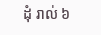ដុំ រាល់ ៦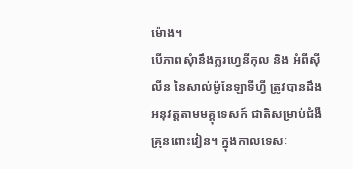ម៉ោង។
បើភាពសុំានឹងក្លរហ្វេនីកុល និង អំពីស៊ីលីន នៃសាល់ម៉ូនែឡាទីហ្វី ត្រូវបានដឹង អនុវត្តតាមមគ្គុទេសក៍ ជាតិសម្រាប់ជំងឺគ្រុនពោះវៀន។ ក្នុងកាលទេសៈ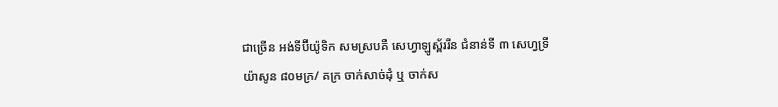ជាច្រើន អង់ទីប៊ីយ៉ូទិក សមស្របគឺ សេហ្វាឡូស្ព័ររីន ជំនាន់ទី ៣ សេហ្វទ្រីយ៉ាសូន ៨០មក្រ/ គក្រ ចាក់សាច់ដុំ ឬ ចាក់ស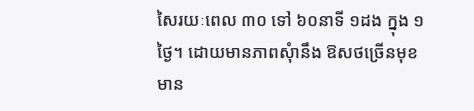សៃរយៈពេល ៣០ ទៅ ៦០នាទី ១ដង ក្នុង ១ថ្ងៃ។ ដោយមានភាពសុំានឹង ឱសថច្រើនមុខ មាន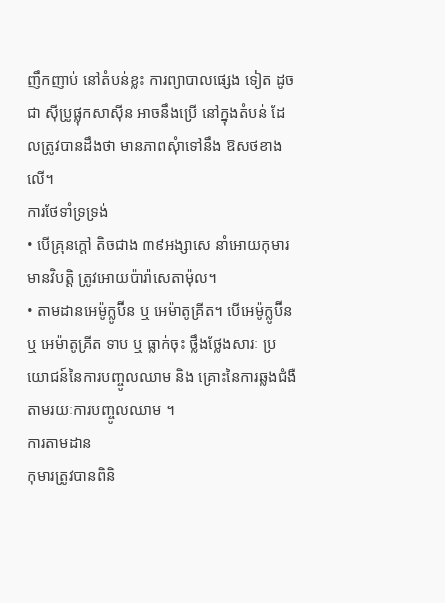ញឹកញាប់ នៅតំបន់ខ្លះ ការព្យាបាលផ្សេង ទៀត ដូចជា ស៊ីប្រូផ្លុកសាស៊ីន អាចនឹងប្រើ នៅក្នុងតំបន់ ដែលត្រូវបានដឹងថា មានភាពសុំាទៅនឹង ឱសថខាងលើ។
ការថែទាំទ្រទ្រង់
• បើគ្រុនក្តៅ តិចជាង ៣៩អង្សាសេ នាំអោយកុមារ មានវិបត្តិ ត្រូវអោយប៉ារ៉ាសេតាម៉ុល។
• តាមដានអេម៉ូក្លូប៊ីន ឬ អេម៉ាតូគ្រីត។ បើអេម៉ូក្លូប៊ីន ឬ អេម៉ាតូគ្រីត ទាប ឬ ធ្លាក់ចុះ ថ្លឹងថ្លែងសារៈ ប្រយោជន៍នៃការបញ្ចូលឈាម និង គ្រោះនៃការឆ្លងជំងឺ តាមរយៈការបញ្ចូលឈាម ។
ការតាមដាន
កុមារត្រូវបានពិនិ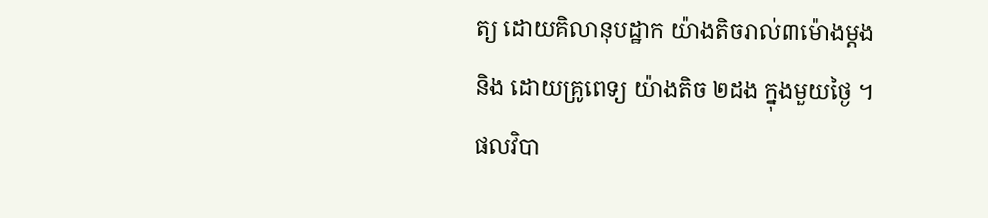ត្យ ដោយគិលានុបដ្ឋាក យ៉ាងតិចរាល់៣ម៉ោងម្តង និង ដោយគ្រូពេទ្យ យ៉ាងតិច ២ដង ក្នុងមួយថ្ងៃ ។
ផលវិបា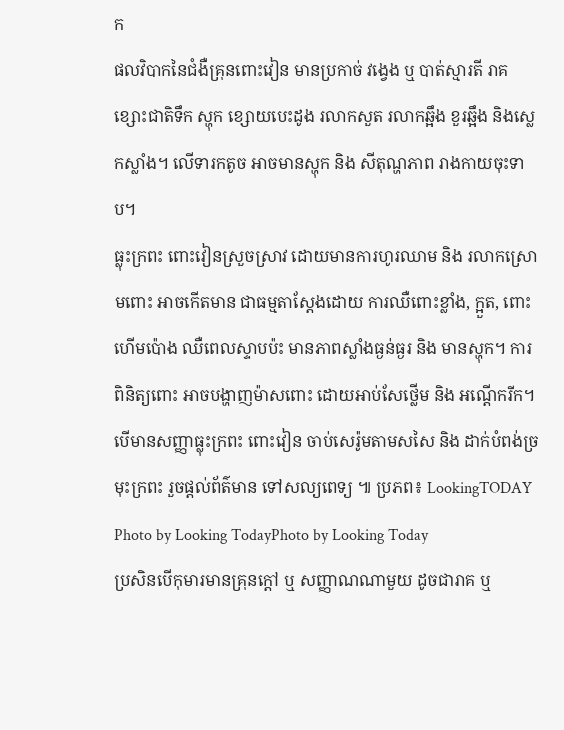ក
ផលវិបាកនៃជំងឺគ្រុនពោះវៀន មានប្រកាច់ វង្វេង ឬ បាត់ស្មារតី រាគខ្សោះជាតិទឹក ស្ហុក ខ្សោយបេះដូង រលាកសួត រលាកឆ្អឹង ខួរឆ្អឹង និងស្លេកស្លាំង។ លើទារកតូច អាចមានស្ហុក និង សីតុណ្ហភាព រាងកាយចុះទាប។
ធ្លុះក្រពះ ពោះវៀនស្រួចស្រាវ ដោយមានការហូរឈាម និង រលាកស្រោមពោះ អាចកើតមាន ជាធម្មតាស្តែងដោយ ការឈឺពោះខ្លាំង, ក្អួត, ពោះហើមប៉ោង ឈឺពេលស្ទាបប៉ះ មានភាពស្លាំងធ្ងន់ធ្ងរ និង មានស្ហុក។ ការពិនិត្យពោះ អាចបង្ហាញម៉ាសពោះ ដោយអាប់សែថ្លើម និង អណ្តើករីក។
បើមានសញ្ញាធ្លុះក្រពះ ពោះវៀន ចាប់សេរ៉ូមតាមសសៃ និង ដាក់បំពង់ច្រមុះក្រពះ រួចផ្តល់ព័ត៌មាន ទៅសល្យពេទ្យ ៕ ប្រភព៖ LookingTODAY
Photo by Looking TodayPhoto by Looking Today
ប្រសិនបើកុមារមានគ្រុនក្តៅ ឬ សញ្ញាណណាមួយ ដូចជារាគ ឬ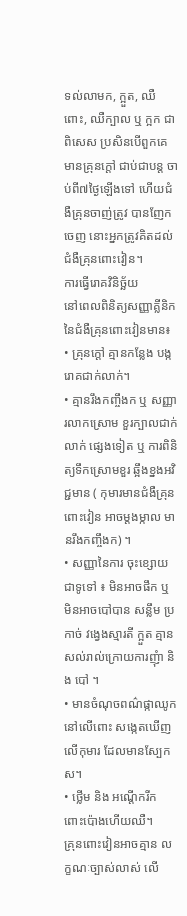ទល់លាមក, ក្អួត, ឈឺពោះ, ឈឺក្បាល ឬ ក្អក ជាពិសេស ប្រសិនបើពួកគេ មានគ្រុនក្តៅ ជាប់ជាបន្ត ចាប់ពី៧ថ្ងៃឡើងទៅ ហើយជំងឺគ្រុនចាញ់ត្រូវ បានញែកចេញ នោះអ្នកត្រូវគិតដល់ជំងឺគ្រុនពោះវៀន។
ការធ្វើរោគវិនិច្ឆ័យ
នៅពេលពិនិត្យសញ្ញាគ្លីនិក នៃជំងឺគ្រុនពោះវៀនមាន៖
• គ្រុនក្តៅ គ្មានកន្លែង បង្ករោគជាក់លាក់។
• គ្មានរឹងកញ្ចឹងក ឬ សញ្ញារលាកស្រោម ខួរក្បាលជាក់លាក់ ផ្សេងទៀត ឬ ការពិនិត្យទឹកស្រោមខួរ ឆ្អឹងខ្នងអវិជ្ជមាន ( កុមារមានជំងឺគ្រុនពោះវៀន អាចម្តងម្កាល មានរឹងកញ្ចឹងក) ។
• សញ្ញានៃការ ចុះខ្សោយជាទូទៅ ៖ មិនអាចផឹក ឬ មិនអាចបៅបាន សន្លឹម ប្រកាច់ វង្វេងស្មារតី ក្អួត គ្មានសល់រាល់ក្រោយការញុំា និង បៅ ។
• មានចំណុចពណ៌ផ្កាឈូក នៅលើពោះ សង្កេតឃើញលើកុមារ ដែលមានស្បែកស។
• ថ្លើម និង អណ្តើករីក ពោះប៉ោងហើយឈឺ។
គ្រុនពោះវៀនអាចគ្មាន លក្ខណៈច្បាស់លាស់ លើ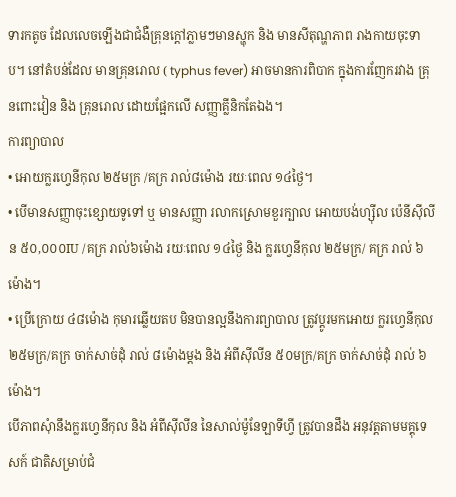ទារកតូច ដែលលេចឡើងជាជំងឺគ្រុនក្តៅភ្លាមៗមានស្ហុក និង មានសីតុណ្ហភាព រាងកាយចុះទាប។ នៅតំបន់ដែល មានគ្រុនរោល ( typhus fever) អាចមានការពិបាក ក្នុងការញែករវាង គ្រុនពោះវៀន និង គ្រុនរោល ដោយផ្អែកលើ សញ្ញាគ្លីនិកតែឯង។
ការព្យាបាល
• អោយក្លរហ្វេនីកុល ២៥មក្រ /គក្រ រាល់៨ម៉ោង រយៈពេល ១៤ថ្ងៃ។
• បើមានសញ្ញាចុះខ្សោយទូទៅ ឬ មានសញ្ញា រលាកស្រោមខួរក្បាល អោយបង់ហ្ស៊ីល ប៉េនីស៊ីលីន ៥០,០០០IU /គក្រ រាល់៦ម៉ោង រយៈពេល ១៤ថ្ងៃ និង ក្លរហ្វេនីកុល ២៥មក្រ/ គក្រ រាល់ ៦ម៉ោង។
• ប្រើក្រោយ ៤៨ម៉ោង កុមារឆ្លើយតប មិនបានល្អនឹងការព្យាបាល ត្រូវប្តូរមកអោយ ក្លរហ្វេនីកុល ២៥មក្រ/គក្រ ចាក់សាច់ដុំ រាល់ ៨ម៉ោងម្តង និង អំពីស៊ីលីន ៥០មក្រ/គក្រ ចាក់សាច់ដុំ រាល់ ៦ម៉ោង។
បើភាពសុំានឹងក្លរហ្វេនីកុល និង អំពីស៊ីលីន នៃសាល់ម៉ូនែឡាទីហ្វី ត្រូវបានដឹង អនុវត្តតាមមគ្គុទេសក៍ ជាតិសម្រាប់ជំ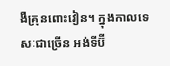ងឺគ្រុនពោះវៀន។ ក្នុងកាលទេសៈជាច្រើន អង់ទីប៊ី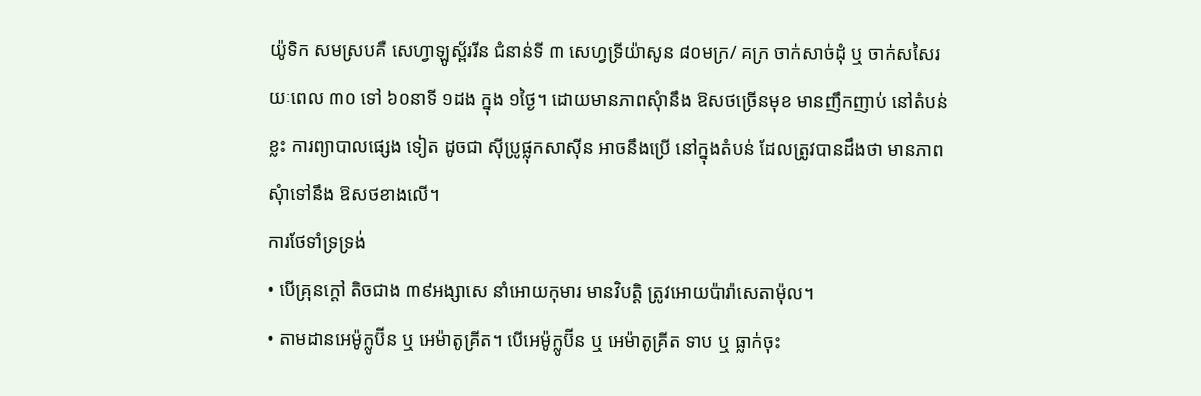យ៉ូទិក សមស្របគឺ សេហ្វាឡូស្ព័ររីន ជំនាន់ទី ៣ សេហ្វទ្រីយ៉ាសូន ៨០មក្រ/ គក្រ ចាក់សាច់ដុំ ឬ ចាក់សសៃរយៈពេល ៣០ ទៅ ៦០នាទី ១ដង ក្នុង ១ថ្ងៃ។ ដោយមានភាពសុំានឹង ឱសថច្រើនមុខ មានញឹកញាប់ នៅតំបន់ខ្លះ ការព្យាបាលផ្សេង ទៀត ដូចជា ស៊ីប្រូផ្លុកសាស៊ីន អាចនឹងប្រើ នៅក្នុងតំបន់ ដែលត្រូវបានដឹងថា មានភាពសុំាទៅនឹង ឱសថខាងលើ។
ការថែទាំទ្រទ្រង់
• បើគ្រុនក្តៅ តិចជាង ៣៩អង្សាសេ នាំអោយកុមារ មានវិបត្តិ ត្រូវអោយប៉ារ៉ាសេតាម៉ុល។
• តាមដានអេម៉ូក្លូប៊ីន ឬ អេម៉ាតូគ្រីត។ បើអេម៉ូក្លូប៊ីន ឬ អេម៉ាតូគ្រីត ទាប ឬ ធ្លាក់ចុះ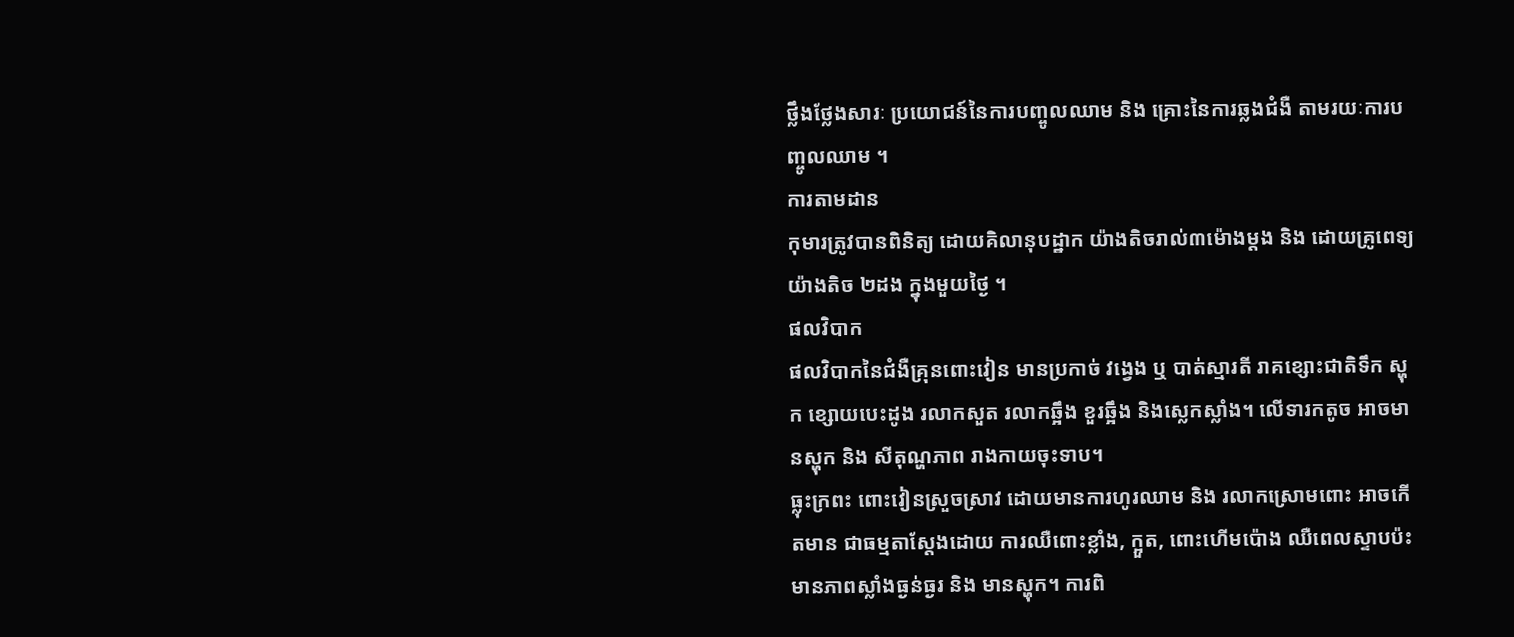ថ្លឹងថ្លែងសារៈ ប្រយោជន៍នៃការបញ្ចូលឈាម និង គ្រោះនៃការឆ្លងជំងឺ តាមរយៈការបញ្ចូលឈាម ។
ការតាមដាន
កុមារត្រូវបានពិនិត្យ ដោយគិលានុបដ្ឋាក យ៉ាងតិចរាល់៣ម៉ោងម្តង និង ដោយគ្រូពេទ្យ យ៉ាងតិច ២ដង ក្នុងមួយថ្ងៃ ។
ផលវិបាក
ផលវិបាកនៃជំងឺគ្រុនពោះវៀន មានប្រកាច់ វង្វេង ឬ បាត់ស្មារតី រាគខ្សោះជាតិទឹក ស្ហុក ខ្សោយបេះដូង រលាកសួត រលាកឆ្អឹង ខួរឆ្អឹង និងស្លេកស្លាំង។ លើទារកតូច អាចមានស្ហុក និង សីតុណ្ហភាព រាងកាយចុះទាប។
ធ្លុះក្រពះ ពោះវៀនស្រួចស្រាវ ដោយមានការហូរឈាម និង រលាកស្រោមពោះ អាចកើតមាន ជាធម្មតាស្តែងដោយ ការឈឺពោះខ្លាំង, ក្អួត, ពោះហើមប៉ោង ឈឺពេលស្ទាបប៉ះ មានភាពស្លាំងធ្ងន់ធ្ងរ និង មានស្ហុក។ ការពិ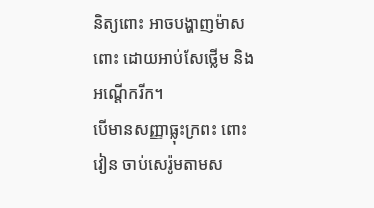និត្យពោះ អាចបង្ហាញម៉ាសពោះ ដោយអាប់សែថ្លើម និង អណ្តើករីក។
បើមានសញ្ញាធ្លុះក្រពះ ពោះវៀន ចាប់សេរ៉ូមតាមស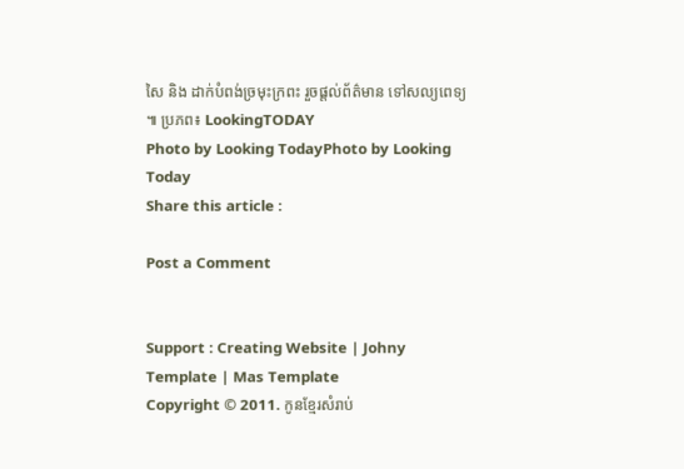សៃ និង ដាក់បំពង់ច្រមុះក្រពះ រួចផ្តល់ព័ត៌មាន ទៅសល្យពេទ្យ ៕ ប្រភព៖ LookingTODAY
Photo by Looking TodayPhoto by Looking Today
Share this article :

Post a Comment


Support : Creating Website | Johny Template | Mas Template
Copyright © 2011. កូនខ្មែរសំរាប់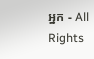អ្នក - All Rights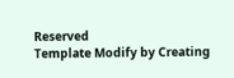Reserved
Template Modify by Creating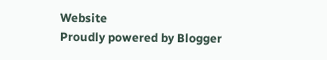Website
Proudly powered by Blogger